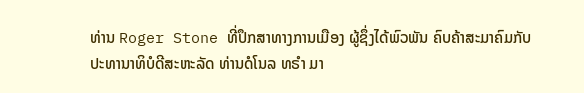ທ່ານ Roger Stone ທີ່ປຶກສາທາງການເມືອງ ຜູ້ຊຶ່ງໄດ້ພົວພັນ ຄົບຄ້າສະມາຄົມກັບ
ປະທານາທິບໍດີສະຫະລັດ ທ່ານດໍໂນລ ທຣຳ ມາ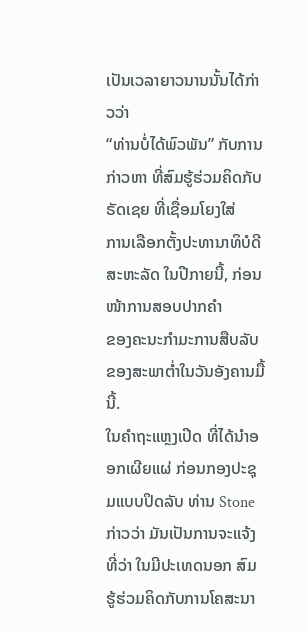ເປັນເວລາຍາວນານນັ້ນໄດ້ກ່າວວ່າ
“ທ່ານບໍ່ໄດ້ພົວພັນ” ກັບການກ່າວຫາ ທີ່ສົມຮູ້ຮ່ວມຄິດກັບຣັດເຊຍ ທີ່ເຊື່ອມໂຍງໃສ່
ການເລືອກຕັ້ງປະທານາທິບໍດີສະຫະລັດ ໃນປີກາຍນີ້, ກ່ອນໜ້າການສອບປາກຄຳ
ຂອງຄະນະກຳມະການສືບລັບຂອງສະພາຕ່ຳໃນວັນອັງຄານມື້ນີ້.
ໃນຄຳຖະແຫຼງເປີດ ທີ່ໄດ້ນຳອອກເຜີຍແຜ່ ກ່ອນກອງປະຊຸມແບບປິດລັບ ທ່ານ Stone
ກ່າວວ່າ ມັນເປັນການຈະແຈ້ງທີ່ວ່າ ໃນມີປະເທດນອກ ສົມຮູ້ຮ່ວມຄິດກັບການໂຄສະນາ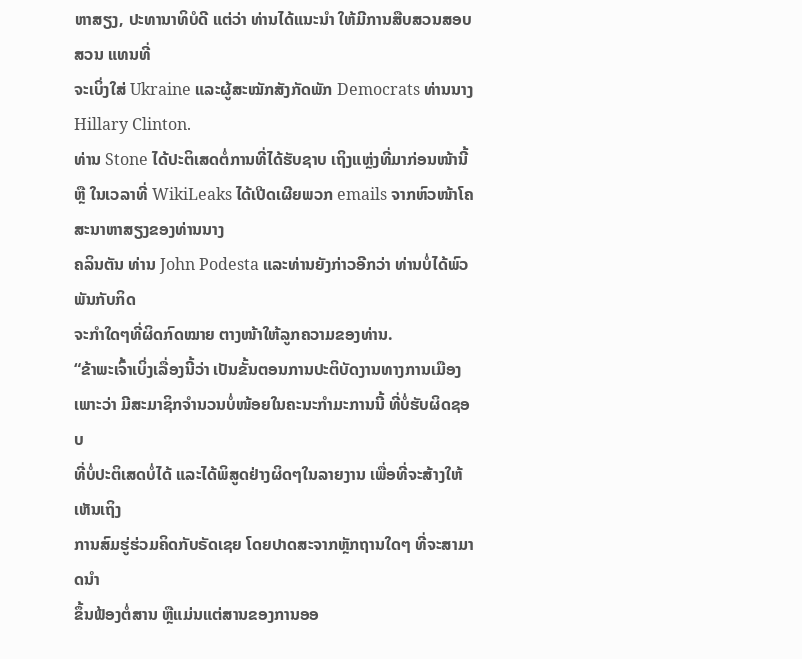ຫາສຽງ, ປະທານາທິບໍດີ ແຕ່ວ່າ ທ່ານໄດ້ແນະນຳ ໃຫ້ມີການສືບສວນສອບສວນ ແທນທີ່
ຈະເບິ່ງໃສ່ Ukraine ແລະຜູ້ສະໝັກສັງກັດພັກ Democrats ທ່ານນາງ Hillary Clinton.
ທ່ານ Stone ໄດ້ປະຕິເສດຕໍ່ການທີ່ໄດ້ຮັບຊາບ ເຖິງແຫຼ່ງທີ່ມາກ່ອນໜ້ານີ້ ຫຼື ໃນເວລາທີ່ WikiLeaks ໄດ້ເປີດເຜີຍພວກ emails ຈາກຫົວໜ້າໂຄສະນາຫາສຽງຂອງທ່ານນາງ
ຄລິນຕັນ ທ່ານ John Podesta ແລະທ່ານຍັງກ່າວອີກວ່າ ທ່ານບໍ່ໄດ້ພົວພັນກັບກິດ
ຈະກຳໃດໆທີ່ຜິດກົດໝາຍ ຕາງໜ້າໃຫ້ລູກຄວາມຂອງທ່ານ.
“ຂ້າພະເຈົ້າເບິ່ງເລື່ອງນີ້ວ່າ ເປັນຂັ້ນຕອນການປະຕິບັດງານທາງການເມືອງ
ເພາະວ່າ ມີສະມາຊິກຈຳນວນບໍ່ໜ້ອຍໃນຄະນະກຳມະການນີ້ ທີ່ບໍ່ຮັບຜິດຊອບ
ທີ່ບໍ່ປະຕິເສດບໍ່ໄດ້ ແລະໄດ້ພິສູດຢ່າງຜິດໆໃນລາຍງານ ເພື່ອທີ່ຈະສ້າງໃຫ້ເຫັນເຖິງ
ການສົມຮູ່ຮ່ວມຄິດກັບຣັດເຊຍ ໂດຍປາດສະຈາກຫຼັກຖານໃດໆ ທີ່ຈະສາມາດນຳ
ຂຶ້ນຟ້ອງຕໍ່ສານ ຫຼືແມ່ນແຕ່ສານຂອງການອອ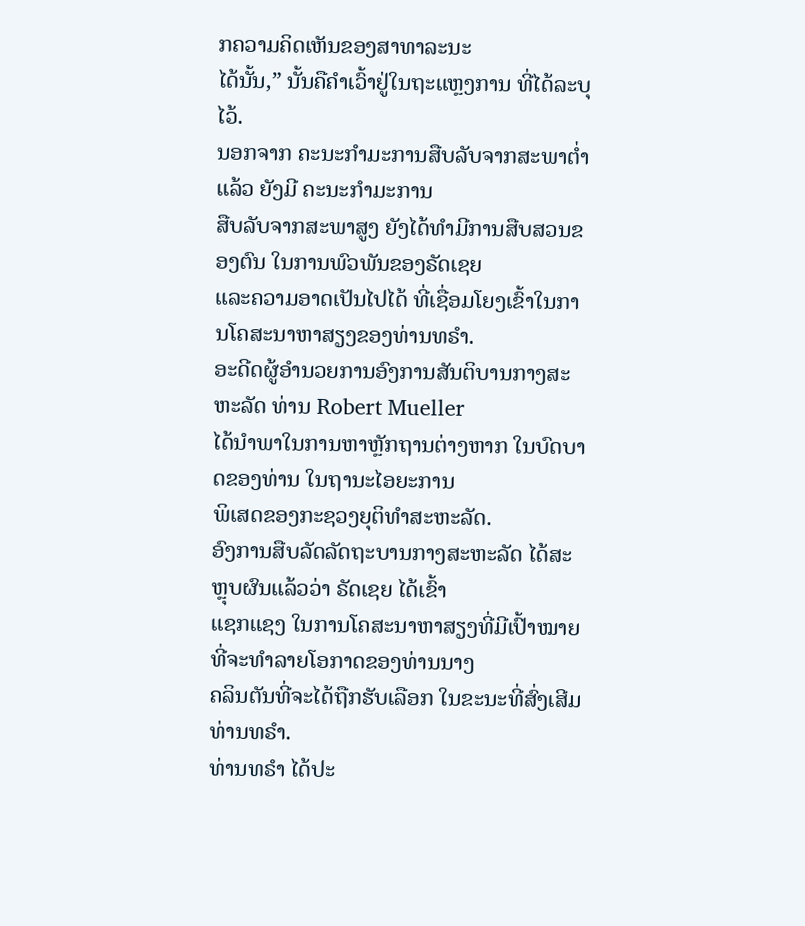ກຄວາມຄິດເຫັນຂອງສາທາລະນະ
ໄດ້ນັ້ນ,” ນັ້ນຄືຄຳເວົ້າຢູ່ໃນຖະແຫຼງການ ທີ່ໄດ້ລະບຸໄວ້.
ນອກຈາກ ຄະນະກຳມະການສືບລັບຈາກສະພາຕ່ຳແລ້ວ ຍັງມີ ຄະນະກຳມະການ
ສືບລັບຈາກສະພາສູງ ຍັງໄດ້ທຳມີການສືບສວນຂອງຕົນ ໃນການພົວພັນຂອງຣັດເຊຍ
ແລະຄວາມອາດເປັນໄປໄດ້ ທີ່ເຊື່ອມໂຍງເຂົ້າໃນການໂຄສະນາຫາສຽງຂອງທ່ານທຣຳ.
ອະດີດຜູ້ອຳນວຍການອົງການສັນຕິບານກາງສະຫະລັດ ທ່ານ Robert Mueller
ໄດ້ນຳພາໃນການຫາຫຼັກຖານຕ່າງຫາກ ໃນບົດບາດຂອງທ່ານ ໃນຖານະໄອຍະການ
ພິເສດຂອງກະຊວງຍຸຕິທຳສະຫະລັດ.
ອົງການສືບລັດລັດຖະບານກາງສະຫະລັດ ໄດ້ສະຫຼຸບຜົນແລ້ວວ່າ ຣັດເຊຍ ໄດ້ເຂົ້າ
ແຊກແຊງ ໃນການໂຄສະນາຫາສຽງທີ່ມີເປົ້າໝາຍທີ່ຈະທຳລາຍໂອກາດຂອງທ່ານນາງ
ຄລິນຕັນທີ່ຈະໄດ້ຖືກຮັບເລືອກ ໃນຂະນະທີ່ສົ່ງເສີມທ່ານທຣຳ.
ທ່ານທຣຳ ໄດ້ປະ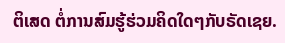ຕິເສດ ຕໍ່ການສົມຮູ້ຮ່ວມຄິດໃດໆກັບຣັດເຊຍ.